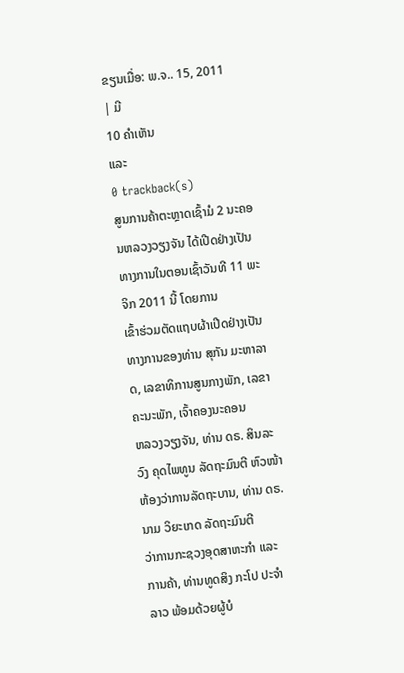ຂຽນເມື່ອ: ພ.ຈ.. 15, 2011
| ມີ
10 ຄຳເຫັນ
ແລະ
0 trackback(s)
ສູນການຄ້າຕະຫຼາດເຊົ້າມໍ 2 ນະຄອນຫລວງວຽງຈັນ ໄດ້ເປີດຢ່າງເປັນທາງການໃນຕອນເຊົ້າວັນທີ 11 ພະຈິກ 2011 ນີ້ ໂດຍການ
ເຂົ້າຮ່ວມຕັດແຖບຜ້າເປີດຢ່າງເປັນທາງການຂອງທ່ານ ສຸກັນ ມະຫາລາດ, ເລຂາທິການສູນກາງພັກ, ເລຂາຄະນະພັກ, ເຈົ້າຄອງນະຄອນ
ຫລວງວຽງຈັນ, ທ່ານ ດຣ. ສິນລະວົງ ຄຸດໄພທູນ ລັດຖະມົນຕີ ຫົວໜ້າຫ້ອງວ່າການລັດຖະບານ, ທ່ານ ດຣ. ນາມ ວິຍະເກດ ລັດຖະມົນຕີ
ວ່າການກະຊວງອຸດສາຫະກຳ ແລະ ການຄ້າ, ທ່ານທູດສິງ ກະໂປ ປະຈຳລາວ ພ້ອມດ້ວຍຜູ້ບໍ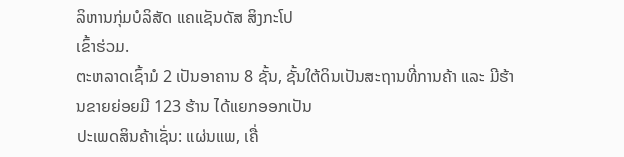ລິຫານກຸ່ມບໍລິສັດ ແຄແຊັນດັສ ສິງກະໂປ
ເຂົ້າຮ່ວມ.
ຕະຫລາດເຊົ້າມໍ 2 ເປັນອາຄານ 8 ຊັ້ນ, ຊັ້ນໃຕ້ດິນເປັນສະຖານທີ່ການຄ້າ ແລະ ມີຮ້ານຂາຍຍ່ອຍມີ 123 ຮ້ານ ໄດ້ແຍກອອກເປັນ
ປະເພດສິນຄ້າເຊັ່ນ: ແຜ່ນແພ, ເຄື່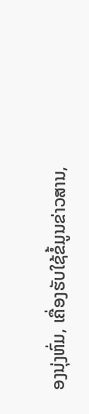ອງນຸ່ງຫົ່ມ, ເຄື່ອງຮັບໃຊ້ຂໍ້ມູນຂ່າວສານ,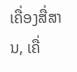ເຄື່ອງສື່ສານ, ເຄື່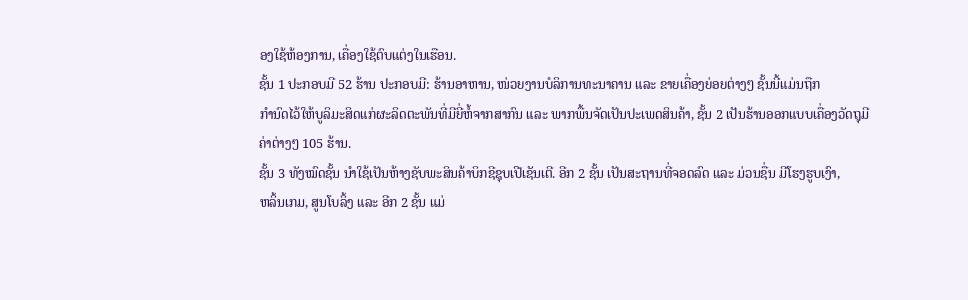ອງໃຊ້ຫ້ອງການ, ເຄື່ອງໃຊ້ຕົບແຕ່ງໃນເຮືອນ.
ຊັ້ນ 1 ປະກອບມີ 52 ຮ້ານ ປະກອບມີ: ຮ້ານອາຫານ, ໜ່ວຍງານບໍລິການທະນາຄານ ແລະ ຂາຍເຄື່ອງຍ່ອຍຕ່າງໆ ຊັ້ນນີ້ແມ່ນຖືກ
ກຳນົດໄວ້ໃຫ້ບູລິມະສິດແກ່ຜະລິດຕະພັນທີ່ມີຍີ່ຫໍ້ຈາກສາກົນ ແລະ ພາກພື້ນຈັດເປັນປະເພດສິນຄ້າ, ຊັ້ນ 2 ເປັນຮ້ານອອກແບບເຄື່ອງວັດຖຸມີ
ຄ່າຕ່າງໆ 105 ຮ້ານ.
ຊັ້ນ 3 ທັງໝົດຊັ້ນ ນຳໃຊ້ເປັນຫ້າງຊັບພະສິນຄ້າບິກຊີຊຸບເປີເຊັນເຕີ. ອີກ 2 ຊັ້ນ ເປັນສະຖານທີ່ຈອດລົດ ແລະ ມ່ວນຊື່ນ ມີໂຮງຮູບເງົາ,
ຫລິ້ນເກມ, ສູນໂບລິ້ງ ແລະ ອີກ 2 ຊັ້ນ ແມ່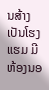ນສ້າງເປັນໂຮງແຮມ ມີຫ້ອງນອ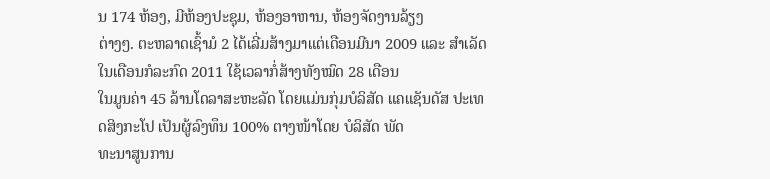ນ 174 ຫ້ອງ, ມີຫ້ອງປະຊຸມ, ຫ້ອງອາຫານ, ຫ້ອງຈັດງານລ້ຽງ
ຕ່າງໆ. ຕະຫລາດເຊົ້າມໍ 2 ໄດ້ເລີ່ມສ້າງມາແຕ່ເດືອນມີນາ 2009 ແລະ ສຳເລັດໃນເດືອນກໍລະກົດ 2011 ໃຊ້ເວລາກໍ່ສ້າງທັງໝົດ 28 ເດືອນ
ໃນມູນຄ່າ 45 ລ້ານໂດລາສະຫະລັດ ໂດຍແມ່ນກຸ່ມບໍລິສັດ ແຄແຊັນດັສ ປະເທດສິງກະໂປ ເປັນຜູ້ລົງທຶນ 100% ຕາງໜ້າໂດຍ ບໍລິສັດ ພັດ
ທະນາສູນການ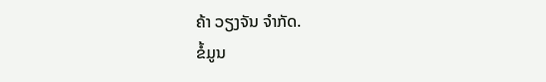ຄ້າ ວຽງຈັນ ຈຳກັດ.
ຂໍ້ມູນ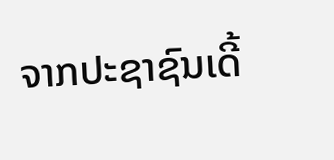ຈາກປະຊາຊົນເດີ້